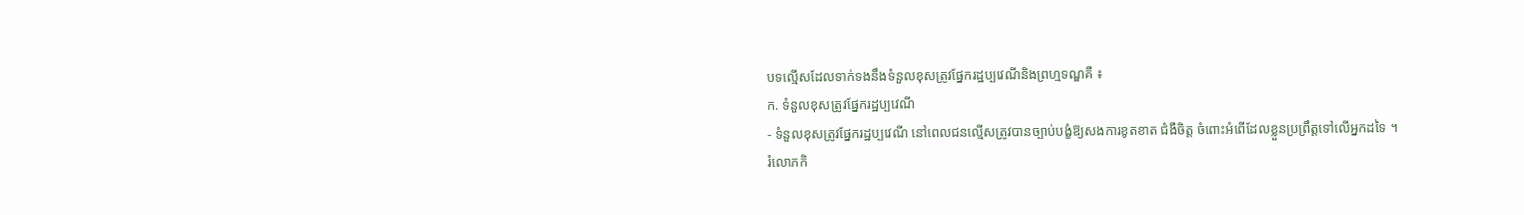បទល្មើសដែលទាក់ទងនឹងទំនួលខុសត្រូវផ្នែករដ្ឋប្បវេណីនិងព្រហ្មទណ្ឌគឺ ៖
ក. ទំនួលខុសត្រូវផ្នែករដ្ឋប្បវេណី
- ទំនួលខុសត្រូវផ្នែករដ្ឋប្បវេណី នៅពេលជនល្មើសត្រូវបានច្បាប់បង្ខំឱ្យសងការខូតខាត ជំងឺចិត្ត ចំពោះអំពើដែលខ្លួនប្រព្រឹត្តទៅលើអ្នកដទៃ ។
រំលោភកិ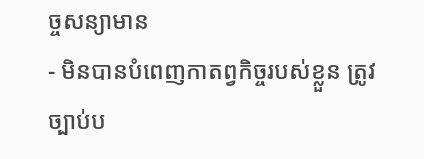ច្ចសន្យាមាន
- មិនបានបំពេញកាតព្វកិច្ចរបស់ខ្លួន ត្រូវច្បាប់ប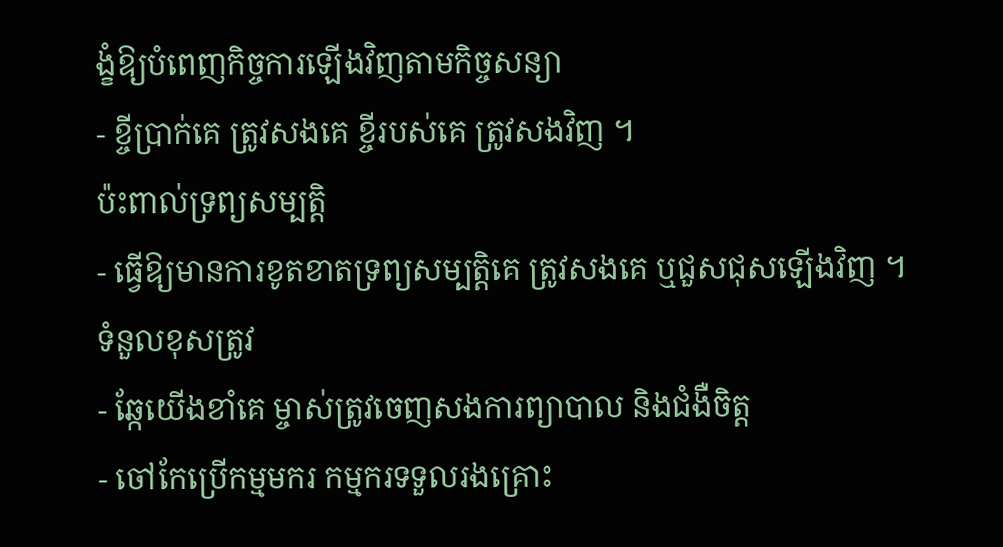ង្ខំឱ្យបំពេញកិច្ចការឡើងវិញតាមកិច្ចសន្យា
- ខ្ចីប្រាក់គេ ត្រូវសងគេ ខ្ចីរបស់គេ ត្រូវសងវិញ ។
ប៉ះពាល់ទ្រព្យសម្បត្តិ
- ធ្វើឱ្យមានការខូតខាតទ្រព្យសម្បត្តិគេ ត្រូវសងគេ ឬជួសជុសឡើងវិញ ។
ទំនួលខុសត្រូវ
- ឆ្កែយើងខាំគេ ម្ចាស់ត្រូវចេញសងការព្យាបាល និងជំងឺចិត្ត
- ចៅកែប្រើកម្មមករ កម្មករទទួលរងគ្រោះ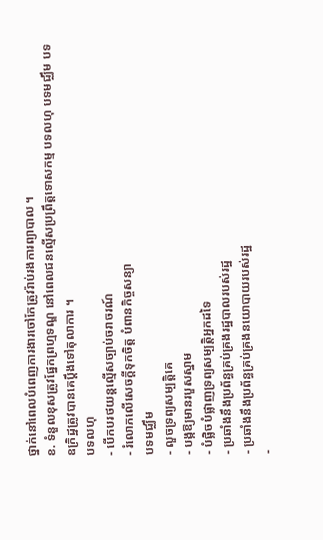ថ្នាក់នៅពេលបំពេញការងារចៅកែត្រូវរ៉ាប់រងការព្យាបាល ។
ខ. ទំនួលខុសត្រូវផ្នែកព្រហ្មទណ្ឌ នៅពេលជនល្មើសប្រព្រឹត្តទោសកម្ម បទលហុ បទមជ្ឈឹម បទឧក្រិដ្ឋត្រូវបានគេប្តឹងទៅតុលាការ ។
បទលហុ
- បើកបរថយន្តល្មើសច្បាប់ចរាចរណ៍
- រំលោភលើសេចក្តីទុកចិត្ត បំពានកិច្ចសន្យា
បទមជ្ឈឹម
- លួចទ្រព្យសម្បត្តិគេ
- បង្កឱ្យមានរបួសស្នាម
- បំផ្លិចបំផ្លាញទ្រព្យសម្បត្តិអ្នកដទៃ
- ប្រឆាំងនឹងប្រព័ន្ធគ្រប់គ្រងរដ្ឋបាលរបស់រដ្ឋ
- ប្រឆាំងនឹងប្រព័ន្ធគ្រប់គ្រងនយោបាយរបស់រដ្ឋ
-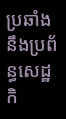ប្រឆាំងនឹងប្រព័ន្ធសេដ្ឋកិ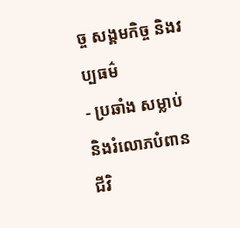ច្ច សង្គមកិច្ច និងវប្បធម៌
- ប្រឆាំង សម្លាប់ និងរំលោភបំពានជីវិ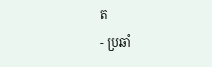ត
- ប្រឆាំ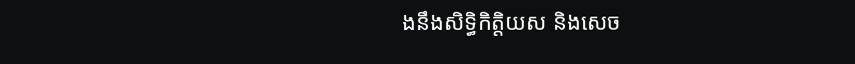ងនឹងសិទ្ធិកិត្តិយស និងសេច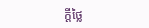ក្តីថ្លៃ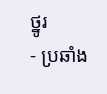ថ្នូរ
- ប្រឆាំង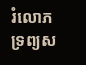រំលោភទ្រព្យស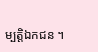ម្បត្តិឯកជន ។